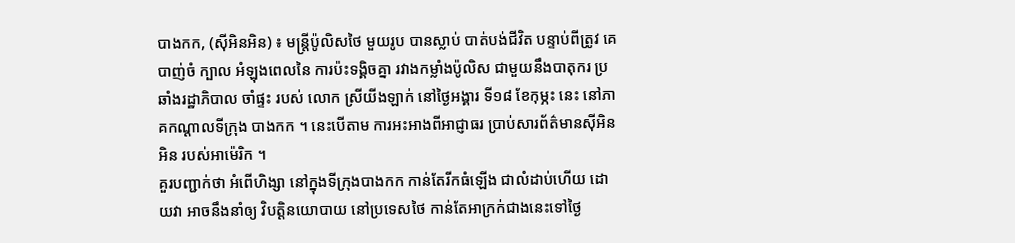បាងកក, (ស៊ីអិនអិន) ៖ មន្ត្រីប៉ូលិសថៃ មួយរូប បានស្លាប់ បាត់បង់ជីវិត បន្ទាប់ពីត្រូវ គេបាញ់ចំ ក្បាល អំឡុងពេលនៃ ការប៉ះទង្គិចគ្នា រវាងកម្លាំងប៉ូលិស ជាមួយនឹងបាតុករ ប្រឆាំងរដ្ឋាភិបាល ចាំផ្ទះ របស់ លោក ស្រីយីងឡាក់ នៅថ្ងៃអង្គារ ទី១៨ ខែកុម្ភះ នេះ នៅភាគកណ្តាលទីក្រុង បាងកក ។ នេះបើតាម ការអះអាងពីអាជ្ញាធរ ប្រាប់សារព័ត៌មានស៊ីអិនអិន របស់អាម៉េរិក ។
គួរបញ្ជាក់ថា អំពើហិង្សា នៅក្នុងទីក្រុងបាងកក កាន់តែរីកធំឡើង ជាលំដាប់ហើយ ដោយវា អាចនឹងនាំឲ្យ វិបត្តិនយោបាយ នៅប្រទេសថៃ កាន់តែអាក្រក់ជាងនេះទៅថ្ងៃ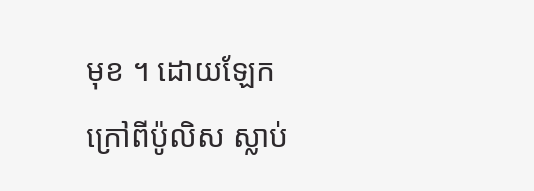មុខ ។ ដោយឡែក ក្រៅពីប៉ូលិស ស្លាប់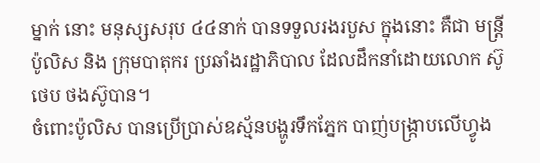ម្នាក់ នោះ មនុស្សសរុប ៤៤នាក់ បានទទួលរងរបួស ក្នុងនោះ គឺជា មន្ត្រីប៉ូលិស និង ក្រុមបាតុករ ប្រឆាំងរដ្ឋាភិបាល ដែលដឹកនាំដោយលោក ស៊ូថេប ថងស៊ូបាន។
ចំពោះប៉ូលិស បានប្រើប្រាស់ឧស្ម័នបង្ហូរទឹកភ្នែក បាញ់បង្ក្រាបលើហ្វូង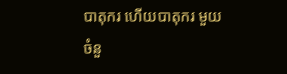បាតុករ ហើយបាតុករ មួយចំនួ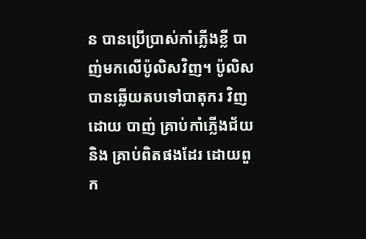ន បានប្រើប្រាស់កាំភ្លើងខ្លី បាញ់មកលើប៉ូលិសវិញ។ ប៉ូលិសបានឆ្លើយតបទៅបាតុករ វិញដោយ បាញ់ គ្រាប់កាំភ្លើងជ័យ និង គ្រាប់ពិតផងដែរ ដោយពួក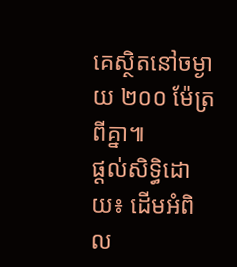គេស្ថិតនៅចម្ងាយ ២០០ ម៉ែត្រពីគ្នា៕
ផ្តល់សិទ្ធិដោយ៖ ដើមអំពិល